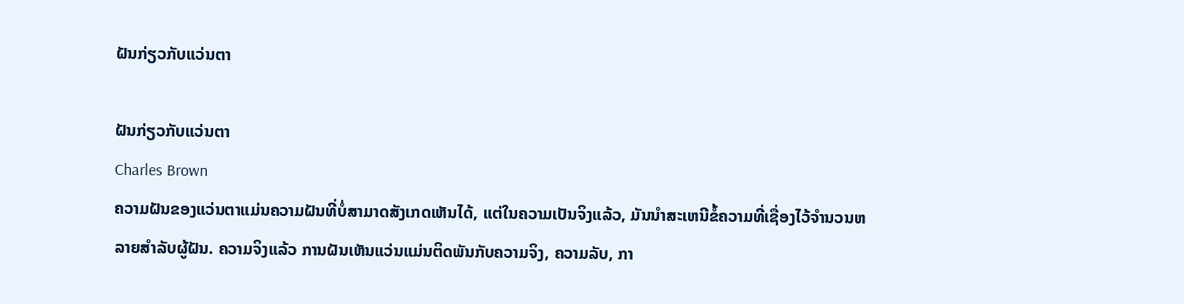ຝັນກ່ຽວກັບແວ່ນຕາ

ຝັນກ່ຽວກັບແວ່ນຕາ
Charles Brown
ຄວາມຝັນຂອງແວ່ນຕາແມ່ນຄວາມຝັນທີ່ບໍ່ສາມາດສັງເກດເຫັນໄດ້, ແຕ່ໃນຄວາມເປັນຈິງແລ້ວ, ມັນນໍາສະເຫນີຂໍ້ຄວາມທີ່ເຊື່ອງໄວ້ຈໍານວນຫລາຍສໍາລັບຜູ້ຝັນ. ຄວາມຈິງແລ້ວ ການຝັນເຫັນແວ່ນແມ່ນຕິດພັນກັບຄວາມຈິງ, ຄວາມລັບ, ກາ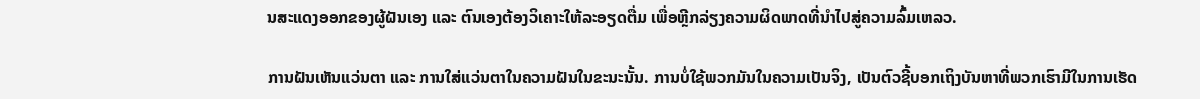ນສະແດງອອກຂອງຜູ້ຝັນເອງ ແລະ ຕົນເອງຕ້ອງວິເຄາະໃຫ້ລະອຽດຕື່ມ ເພື່ອຫຼີກລ່ຽງຄວາມຜິດພາດທີ່ນຳໄປສູ່ຄວາມລົ້ມເຫລວ.

ການຝັນເຫັນແວ່ນຕາ ແລະ ການໃສ່ແວ່ນຕາໃນຄວາມຝັນໃນຂະນະນັ້ນ. ການບໍ່ໃຊ້ພວກມັນໃນຄວາມເປັນຈິງ, ເປັນຕົວຊີ້ບອກເຖິງບັນຫາທີ່ພວກເຮົາມີໃນການເຮັດ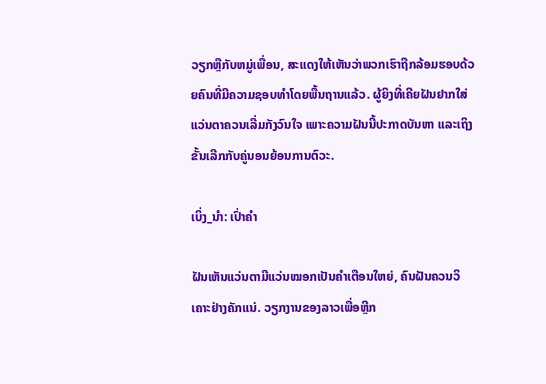ວຽກຫຼືກັບຫມູ່ເພື່ອນ, ສະແດງໃຫ້ເຫັນວ່າພວກເຮົາຖືກລ້ອມຮອບດ້ວຍຄົນທີ່ມີຄວາມຊອບທໍາໂດຍພື້ນຖານແລ້ວ. ຜູ້ຍິງທີ່ເຄີຍຝັນຢາກໃສ່ແວ່ນຕາຄວນເລີ່ມກັງວົນໃຈ ເພາະຄວາມຝັນນີ້ປະກາດບັນຫາ ແລະເຖິງຂັ້ນເລີກກັບຄູ່ນອນຍ້ອນການຕົວະ.

ເບິ່ງ_ນຳ: ເປົ່າຄຳ

ຝັນເຫັນແວ່ນຕາມີແວ່ນໝອກເປັນຄຳເຕືອນໃຫຍ່, ຄົນຝັນຄວນວິເຄາະຢ່າງຄັກແນ່. ວຽກງານຂອງລາວເພື່ອຫຼີກ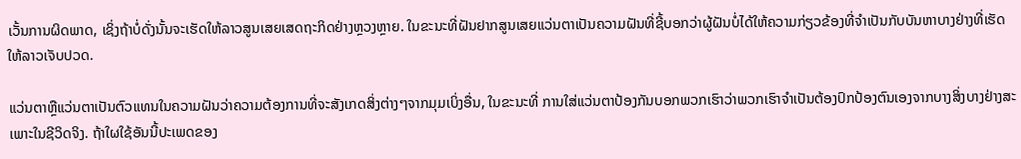ເວັ້ນການຜິດພາດ, ເຊິ່ງຖ້າບໍ່ດັ່ງນັ້ນຈະເຮັດໃຫ້ລາວສູນເສຍເສດຖະກິດຢ່າງຫຼວງຫຼາຍ. ໃນຂະນະທີ່ຝັນຢາກສູນເສຍແວ່ນຕາເປັນຄວາມຝັນທີ່ຊີ້ບອກວ່າຜູ້ຝັນບໍ່ໄດ້ໃຫ້ຄວາມກ່ຽວຂ້ອງທີ່ຈໍາເປັນກັບບັນຫາບາງຢ່າງທີ່ເຮັດໃຫ້ລາວເຈັບປວດ.

ແວ່ນຕາຫຼືແວ່ນຕາເປັນຕົວແທນໃນຄວາມຝັນວ່າຄວາມຕ້ອງການທີ່ຈະສັງເກດສິ່ງຕ່າງໆຈາກມຸມເບິ່ງອື່ນ, ໃນຂະນະທີ່ ການໃສ່ແວ່ນຕາປ້ອງກັນບອກພວກເຮົາວ່າພວກເຮົາຈໍາເປັນຕ້ອງປົກປ້ອງຕົນເອງຈາກບາງສິ່ງບາງຢ່າງສະເພາະໃນຊີວິດຈິງ. ຖ້າໃຜໃຊ້ອັນນີ້ປະເພດຂອງ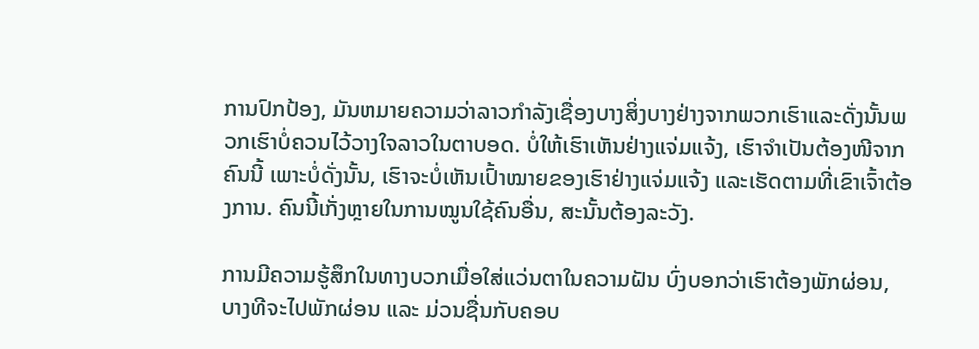ການປົກປ້ອງ, ມັນຫມາຍຄວາມວ່າລາວກໍາລັງເຊື່ອງບາງສິ່ງບາງຢ່າງຈາກພວກເຮົາແລະດັ່ງນັ້ນພວກເຮົາບໍ່ຄວນໄວ້ວາງໃຈລາວໃນຕາບອດ. ບໍ່ໃຫ້ເຮົາເຫັນຢ່າງແຈ່ມແຈ້ງ, ເຮົາຈຳເປັນຕ້ອງໜີຈາກຄົນນີ້ ເພາະບໍ່ດັ່ງນັ້ນ, ເຮົາຈະບໍ່ເຫັນເປົ້າໝາຍຂອງເຮົາຢ່າງແຈ່ມແຈ້ງ ແລະເຮັດຕາມທີ່ເຂົາເຈົ້າຕ້ອງການ. ຄົນນີ້ເກັ່ງຫຼາຍໃນການໝູນໃຊ້ຄົນອື່ນ, ສະນັ້ນຕ້ອງລະວັງ.

ການມີຄວາມຮູ້ສຶກໃນທາງບວກເມື່ອໃສ່ແວ່ນຕາໃນຄວາມຝັນ ບົ່ງບອກວ່າເຮົາຕ້ອງພັກຜ່ອນ, ບາງທີຈະໄປພັກຜ່ອນ ແລະ ມ່ວນຊື່ນກັບຄອບ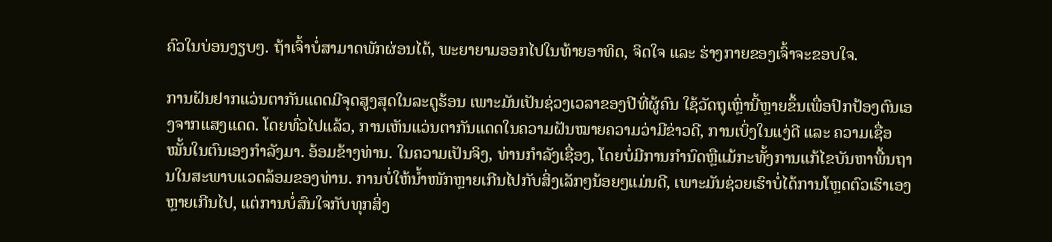ຄົວໃນບ່ອນງຽບໆ. ຖ້າເຈົ້າບໍ່ສາມາດພັກຜ່ອນໄດ້, ພະຍາຍາມອອກໄປໃນທ້າຍອາທິດ, ຈິດໃຈ ແລະ ຮ່າງກາຍຂອງເຈົ້າຈະຂອບໃຈ.

ການຝັນຢາກແວ່ນຕາກັນແດດມີຈຸດສູງສຸດໃນລະດູຮ້ອນ ເພາະມັນເປັນຊ່ວງເວລາຂອງປີທີ່ຜູ້ຄົນ ໃຊ້ວັດຖຸເຫຼົ່ານີ້ຫຼາຍຂຶ້ນເພື່ອປົກປ້ອງຕົນເອງຈາກແສງແດດ. ໂດຍທົ່ວໄປແລ້ວ, ການເຫັນແວ່ນຕາກັນແດດໃນຄວາມຝັນໝາຍຄວາມວ່າມີຂ່າວດີ, ການເບິ່ງໃນແງ່ດີ ແລະ ຄວາມເຊື່ອໝັ້ນໃນຕົນເອງກຳລັງມາ. ອ້ອມຂ້າງທ່ານ. ໃນຄວາມເປັນຈິງ, ທ່ານກໍາລັງເຊື່ອງ, ໂດຍບໍ່ມີການກໍານົດຫຼືແມ້ກະທັ້ງການແກ້ໄຂບັນຫາພື້ນຖານໃນສະພາບແວດລ້ອມຂອງທ່ານ. ການບໍ່ໃຫ້ນ້ຳໜັກຫຼາຍເກີນໄປກັບສິ່ງເລັກໆນ້ອຍໆແມ່ນດີ, ເພາະມັນຊ່ວຍເຮົາບໍ່ໄດ້ການໂຫຼດຕົວເຮົາເອງຫຼາຍເກີນໄປ, ແຕ່ການບໍ່ສົນໃຈກັບທຸກສິ່ງ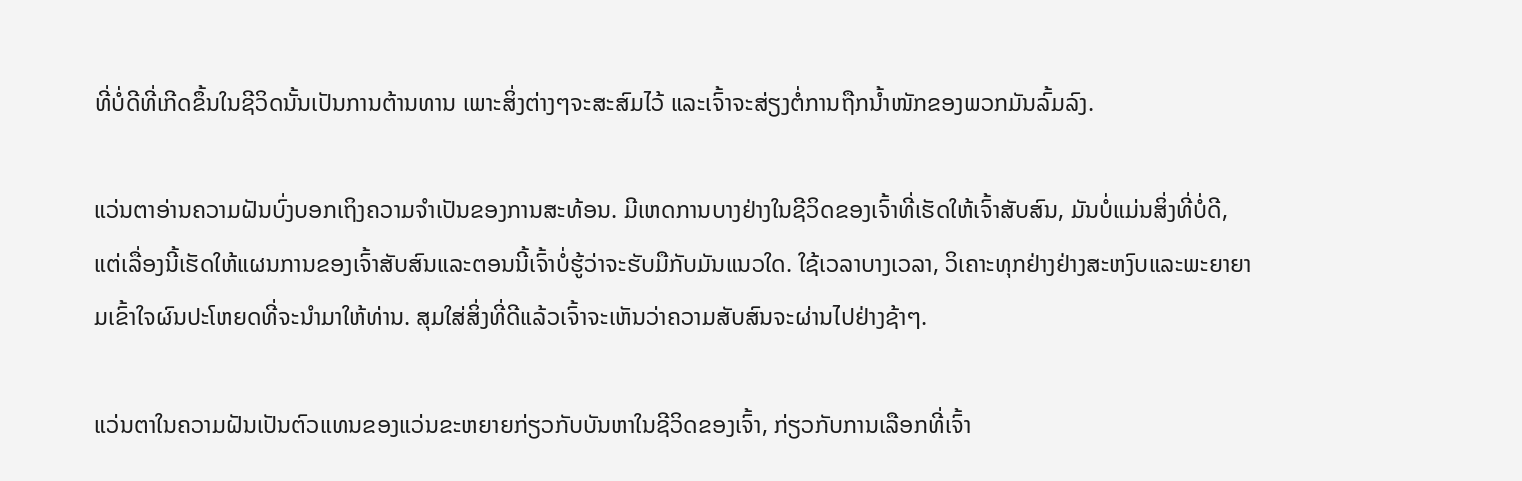ທີ່ບໍ່ດີທີ່ເກີດຂຶ້ນໃນຊີວິດນັ້ນເປັນການຕ້ານທານ ເພາະສິ່ງຕ່າງໆຈະສະສົມໄວ້ ແລະເຈົ້າຈະສ່ຽງຕໍ່ການຖືກນ້ຳໜັກຂອງພວກມັນລົ້ມລົງ.

ແວ່ນຕາອ່ານຄວາມຝັນບົ່ງບອກເຖິງຄວາມຈໍາເປັນຂອງການສະທ້ອນ. ມີເຫດການບາງຢ່າງໃນຊີວິດຂອງເຈົ້າທີ່ເຮັດໃຫ້ເຈົ້າສັບສົນ, ມັນບໍ່ແມ່ນສິ່ງທີ່ບໍ່ດີ, ແຕ່ເລື່ອງນີ້ເຮັດໃຫ້ແຜນການຂອງເຈົ້າສັບສົນແລະຕອນນີ້ເຈົ້າບໍ່ຮູ້ວ່າຈະຮັບມືກັບມັນແນວໃດ. ໃຊ້ເວລາບາງເວລາ, ວິເຄາະທຸກຢ່າງຢ່າງສະຫງົບແລະພະຍາຍາມເຂົ້າໃຈຜົນປະໂຫຍດທີ່ຈະນໍາມາໃຫ້ທ່ານ. ສຸມໃສ່ສິ່ງທີ່ດີແລ້ວເຈົ້າຈະເຫັນວ່າຄວາມສັບສົນຈະຜ່ານໄປຢ່າງຊ້າໆ.

ແວ່ນຕາໃນຄວາມຝັນເປັນຕົວແທນຂອງແວ່ນຂະຫຍາຍກ່ຽວກັບບັນຫາໃນຊີວິດຂອງເຈົ້າ, ກ່ຽວກັບການເລືອກທີ່ເຈົ້າ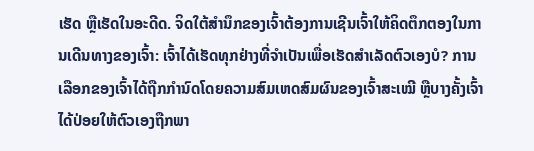ເຮັດ ຫຼືເຮັດໃນອະດີດ. ຈິດໃຕ້ສຳນຶກຂອງເຈົ້າຕ້ອງການເຊີນເຈົ້າໃຫ້ຄິດຕຶກຕອງໃນການເດີນທາງຂອງເຈົ້າ: ເຈົ້າໄດ້ເຮັດທຸກຢ່າງທີ່ຈຳເປັນເພື່ອເຮັດສຳເລັດຕົວເອງບໍ? ການເລືອກຂອງເຈົ້າໄດ້ຖືກກຳນົດໂດຍຄວາມສົມເຫດສົມຜົນຂອງເຈົ້າສະເໝີ ຫຼືບາງຄັ້ງເຈົ້າໄດ້ປ່ອຍໃຫ້ຕົວເອງຖືກພາ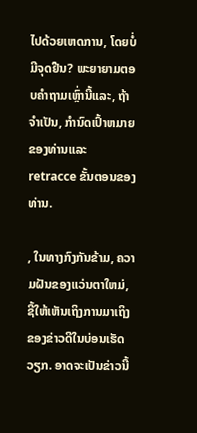ໄປດ້ວຍເຫດການ, ໂດຍບໍ່ມີຈຸດຢືນ? ພະຍາຍາມຕອບຄໍາຖາມເຫຼົ່ານີ້ແລະ, ຖ້າຈໍາເປັນ, ກໍານົດເປົ້າຫມາຍຂອງທ່ານແລະ retracce ຂັ້ນຕອນຂອງທ່ານ.

, ໃນທາງກົງກັນຂ້າມ, ຄວາມຝັນຂອງແວ່ນຕາໃຫມ່, ຊີ້ໃຫ້ເຫັນເຖິງການມາເຖິງຂອງຂ່າວດີໃນບ່ອນເຮັດວຽກ. ອາດຈະເປັນຂ່າວນີ້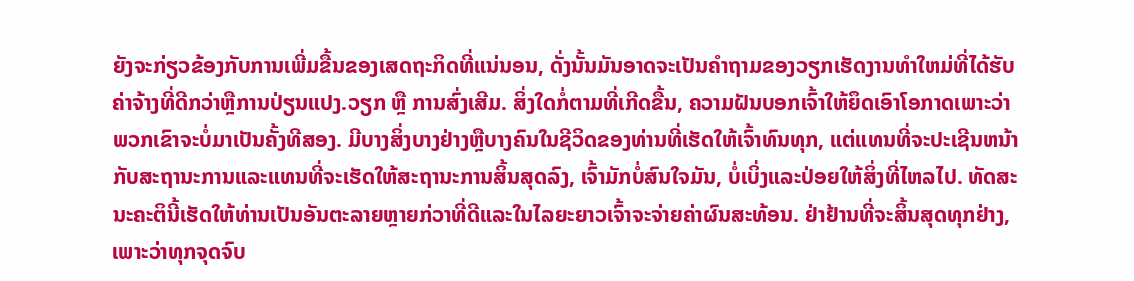ຍັງຈະກ່ຽວຂ້ອງກັບການເພີ່ມຂື້ນຂອງເສດຖະກິດທີ່ແນ່ນອນ, ດັ່ງນັ້ນມັນອາດຈະເປັນຄໍາຖາມຂອງວຽກເຮັດງານທໍາໃຫມ່ທີ່ໄດ້ຮັບຄ່າຈ້າງທີ່ດີກວ່າຫຼືການປ່ຽນແປງ.ວຽກ ຫຼື ການສົ່ງເສີມ. ສິ່ງໃດກໍ່ຕາມທີ່ເກີດຂື້ນ, ຄວາມຝັນບອກເຈົ້າໃຫ້ຍຶດເອົາໂອກາດເພາະວ່າພວກເຂົາຈະບໍ່ມາເປັນຄັ້ງທີສອງ. ມີບາງສິ່ງບາງຢ່າງຫຼືບາງຄົນໃນຊີວິດຂອງທ່ານທີ່ເຮັດໃຫ້ເຈົ້າທົນທຸກ, ແຕ່ແທນທີ່ຈະປະເຊີນຫນ້າກັບສະຖານະການແລະແທນທີ່ຈະເຮັດໃຫ້ສະຖານະການສິ້ນສຸດລົງ, ເຈົ້າມັກບໍ່ສົນໃຈມັນ, ບໍ່ເບິ່ງແລະປ່ອຍໃຫ້ສິ່ງທີ່ໄຫລໄປ. ທັດສະນະຄະຕິນີ້ເຮັດໃຫ້ທ່ານເປັນອັນຕະລາຍຫຼາຍກ່ວາທີ່ດີແລະໃນໄລຍະຍາວເຈົ້າຈະຈ່າຍຄ່າຜົນສະທ້ອນ. ຢ່າຢ້ານທີ່ຈະສິ້ນສຸດທຸກຢ່າງ, ເພາະວ່າທຸກຈຸດຈົບ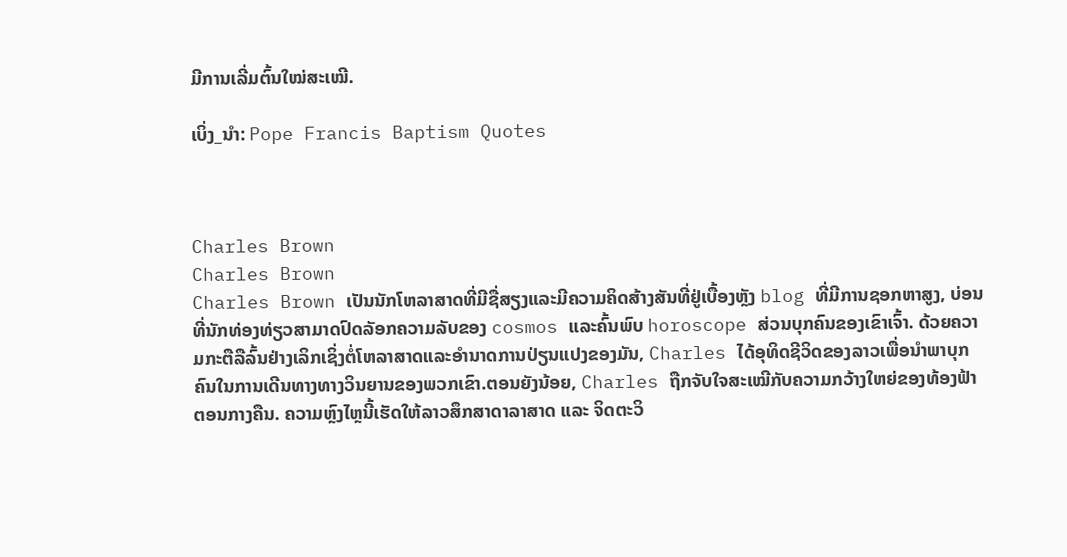ມີການເລີ່ມຕົ້ນໃໝ່ສະເໝີ.

ເບິ່ງ_ນຳ: Pope Francis Baptism Quotes



Charles Brown
Charles Brown
Charles Brown ເປັນນັກໂຫລາສາດທີ່ມີຊື່ສຽງແລະມີຄວາມຄິດສ້າງສັນທີ່ຢູ່ເບື້ອງຫຼັງ blog ທີ່ມີການຊອກຫາສູງ, ບ່ອນທີ່ນັກທ່ອງທ່ຽວສາມາດປົດລັອກຄວາມລັບຂອງ cosmos ແລະຄົ້ນພົບ horoscope ສ່ວນບຸກຄົນຂອງເຂົາເຈົ້າ. ດ້ວຍຄວາມກະຕືລືລົ້ນຢ່າງເລິກເຊິ່ງຕໍ່ໂຫລາສາດແລະອໍານາດການປ່ຽນແປງຂອງມັນ, Charles ໄດ້ອຸທິດຊີວິດຂອງລາວເພື່ອນໍາພາບຸກຄົນໃນການເດີນທາງທາງວິນຍານຂອງພວກເຂົາ.ຕອນຍັງນ້ອຍ, Charles ຖືກຈັບໃຈສະເໝີກັບຄວາມກວ້າງໃຫຍ່ຂອງທ້ອງຟ້າຕອນກາງຄືນ. ຄວາມຫຼົງໄຫຼນີ້ເຮັດໃຫ້ລາວສຶກສາດາລາສາດ ແລະ ຈິດຕະວິ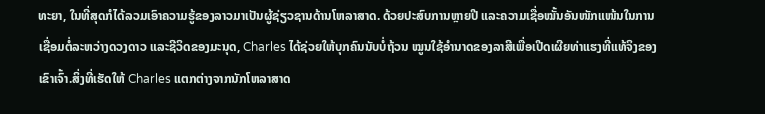ທະຍາ, ໃນທີ່ສຸດກໍໄດ້ລວມເອົາຄວາມຮູ້ຂອງລາວມາເປັນຜູ້ຊ່ຽວຊານດ້ານໂຫລາສາດ. ດ້ວຍປະສົບການຫຼາຍປີ ແລະຄວາມເຊື່ອໝັ້ນອັນໜັກແໜ້ນໃນການເຊື່ອມຕໍ່ລະຫວ່າງດວງດາວ ແລະຊີວິດຂອງມະນຸດ, Charles ໄດ້ຊ່ວຍໃຫ້ບຸກຄົນນັບບໍ່ຖ້ວນ ໝູນໃຊ້ອຳນາດຂອງລາສີເພື່ອເປີດເຜີຍທ່າແຮງທີ່ແທ້ຈິງຂອງເຂົາເຈົ້າ.ສິ່ງທີ່ເຮັດໃຫ້ Charles ແຕກຕ່າງຈາກນັກໂຫລາສາດ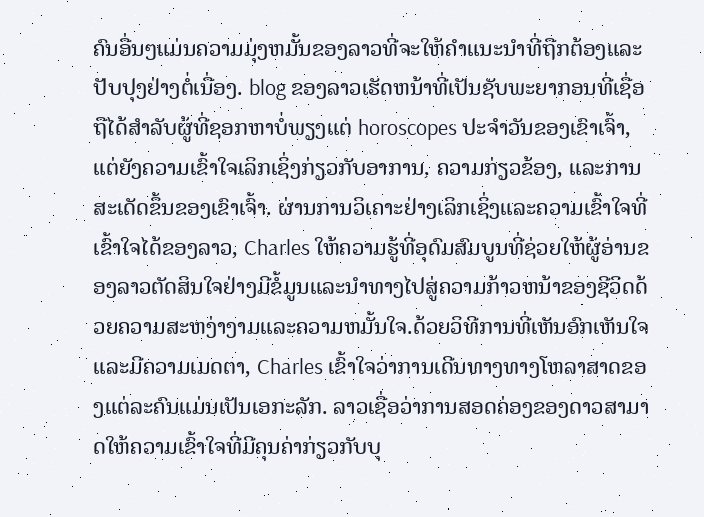ຄົນອື່ນໆແມ່ນຄວາມມຸ່ງຫມັ້ນຂອງລາວທີ່ຈະໃຫ້ຄໍາແນະນໍາທີ່ຖືກຕ້ອງແລະປັບປຸງຢ່າງຕໍ່ເນື່ອງ. blog ຂອງລາວເຮັດຫນ້າທີ່ເປັນຊັບພະຍາກອນທີ່ເຊື່ອຖືໄດ້ສໍາລັບຜູ້ທີ່ຊອກຫາບໍ່ພຽງແຕ່ horoscopes ປະຈໍາວັນຂອງເຂົາເຈົ້າ, ແຕ່ຍັງຄວາມເຂົ້າໃຈເລິກເຊິ່ງກ່ຽວກັບອາການ, ຄວາມກ່ຽວຂ້ອງ, ແລະການສະເດັດຂຶ້ນຂອງເຂົາເຈົ້າ. ຜ່ານການວິເຄາະຢ່າງເລິກເຊິ່ງແລະຄວາມເຂົ້າໃຈທີ່ເຂົ້າໃຈໄດ້ຂອງລາວ, Charles ໃຫ້ຄວາມຮູ້ທີ່ອຸດົມສົມບູນທີ່ຊ່ວຍໃຫ້ຜູ້ອ່ານຂອງລາວຕັດສິນໃຈຢ່າງມີຂໍ້ມູນແລະນໍາທາງໄປສູ່ຄວາມກ້າວຫນ້າຂອງຊີວິດດ້ວຍຄວາມສະຫງ່າງາມແລະຄວາມຫມັ້ນໃຈ.ດ້ວຍວິທີການທີ່ເຫັນອົກເຫັນໃຈແລະມີຄວາມເມດຕາ, Charles ເຂົ້າໃຈວ່າການເດີນທາງທາງໂຫລາສາດຂອງແຕ່ລະຄົນແມ່ນເປັນເອກະລັກ. ລາວເຊື່ອວ່າການສອດຄ່ອງຂອງດາວສາມາດໃຫ້ຄວາມເຂົ້າໃຈທີ່ມີຄຸນຄ່າກ່ຽວກັບບຸ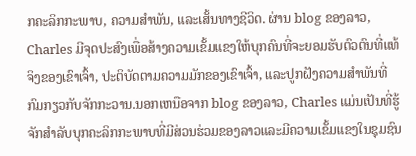ກຄະລິກກະພາບ, ຄວາມສໍາພັນ, ແລະເສັ້ນທາງຊີວິດ. ຜ່ານ blog ຂອງລາວ, Charles ມີຈຸດປະສົງເພື່ອສ້າງຄວາມເຂັ້ມແຂງໃຫ້ບຸກຄົນທີ່ຈະຍອມຮັບຕົວຕົນທີ່ແທ້ຈິງຂອງເຂົາເຈົ້າ, ປະຕິບັດຕາມຄວາມມັກຂອງເຂົາເຈົ້າ, ແລະປູກຝັງຄວາມສໍາພັນທີ່ກົມກຽວກັບຈັກກະວານ.ນອກເຫນືອຈາກ blog ຂອງລາວ, Charles ແມ່ນເປັນທີ່ຮູ້ຈັກສໍາລັບບຸກຄະລິກກະພາບທີ່ມີສ່ວນຮ່ວມຂອງລາວແລະມີຄວາມເຂັ້ມແຂງໃນຊຸມຊົນ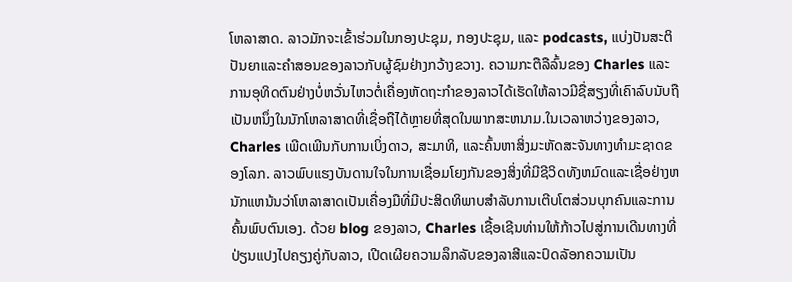ໂຫລາສາດ. ລາວມັກຈະເຂົ້າຮ່ວມໃນກອງປະຊຸມ, ກອງປະຊຸມ, ແລະ podcasts, ແບ່ງປັນສະຕິປັນຍາແລະຄໍາສອນຂອງລາວກັບຜູ້ຊົມຢ່າງກວ້າງຂວາງ. ຄວາມກະຕືລືລົ້ນຂອງ Charles ແລະການອຸທິດຕົນຢ່າງບໍ່ຫວັ່ນໄຫວຕໍ່ເຄື່ອງຫັດຖະກໍາຂອງລາວໄດ້ເຮັດໃຫ້ລາວມີຊື່ສຽງທີ່ເຄົາລົບນັບຖືເປັນຫນຶ່ງໃນນັກໂຫລາສາດທີ່ເຊື່ອຖືໄດ້ຫຼາຍທີ່ສຸດໃນພາກສະຫນາມ.ໃນເວລາຫວ່າງຂອງລາວ, Charles ເພີດເພີນກັບການເບິ່ງດາວ, ສະມາທິ, ແລະຄົ້ນຫາສິ່ງມະຫັດສະຈັນທາງທໍາມະຊາດຂອງໂລກ. ລາວພົບແຮງບັນດານໃຈໃນການເຊື່ອມໂຍງກັນຂອງສິ່ງທີ່ມີຊີວິດທັງຫມົດແລະເຊື່ອຢ່າງຫນັກແຫນ້ນວ່າໂຫລາສາດເປັນເຄື່ອງມືທີ່ມີປະສິດທິພາບສໍາລັບການເຕີບໂຕສ່ວນບຸກຄົນແລະການຄົ້ນພົບຕົນເອງ. ດ້ວຍ blog ຂອງລາວ, Charles ເຊື້ອເຊີນທ່ານໃຫ້ກ້າວໄປສູ່ການເດີນທາງທີ່ປ່ຽນແປງໄປຄຽງຄູ່ກັບລາວ, ເປີດເຜີຍຄວາມລຶກລັບຂອງລາສີແລະປົດລັອກຄວາມເປັນ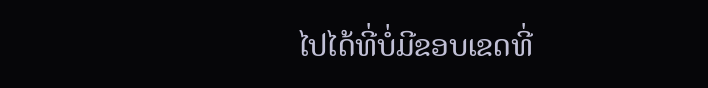ໄປໄດ້ທີ່ບໍ່ມີຂອບເຂດທີ່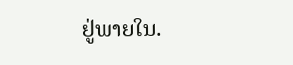ຢູ່ພາຍໃນ.